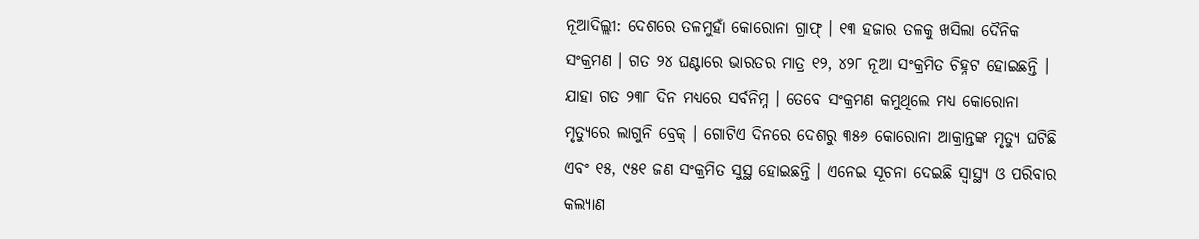ନୂଆଦିଲ୍ଲୀ: ଦେଶରେ ତଳମୁହାଁ କୋରୋନା ଗ୍ରାଫ୍ । ୧୩ ହଜାର ତଳକୁ ଖସିଲା ଦୈନିକ ସଂକ୍ରମଣ । ଗତ ୨୪ ଘଣ୍ଟାରେ ଭାରତର ମାତ୍ର ୧୨, ୪୨୮ ନୂଆ ସଂକ୍ରମିତ ଚିହ୍ନଟ ହୋଇଛନ୍ତି । ଯାହା ଗତ ୨୩୮ ଦିନ ମଧ୍ୟରେ ସର୍ବନିମ୍ନ । ତେବେ ସଂକ୍ରମଣ କମୁଥିଲେ ମଧ୍ୟ କୋରୋନା ମୃତ୍ୟୁରେ ଲାଗୁନି ବ୍ରେକ୍ । ଗୋଟିଏ ଦିନରେ ଦେଶରୁ ୩୫୬ କୋରୋନା ଆକ୍ରାନ୍ତଙ୍କ ମୃତ୍ୟୁ ଘଟିଛି ଏବଂ ୧୫, ୯୫୧ ଜଣ ସଂକ୍ରମିତ ସୁସ୍ଥ ହୋଇଛନ୍ତି । ଏନେଇ ସୂଚନା ଦେଇଛି ସ୍ବାସ୍ଥ୍ୟ ଓ ପରିବାର କଲ୍ୟାଣ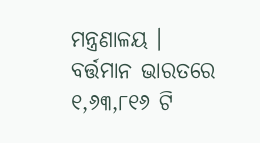ମନ୍ତ୍ରଣାଳୟ ।
ବର୍ତ୍ତମାନ ଭାରତରେ ୧,୬୩,୮୧୬ ଟି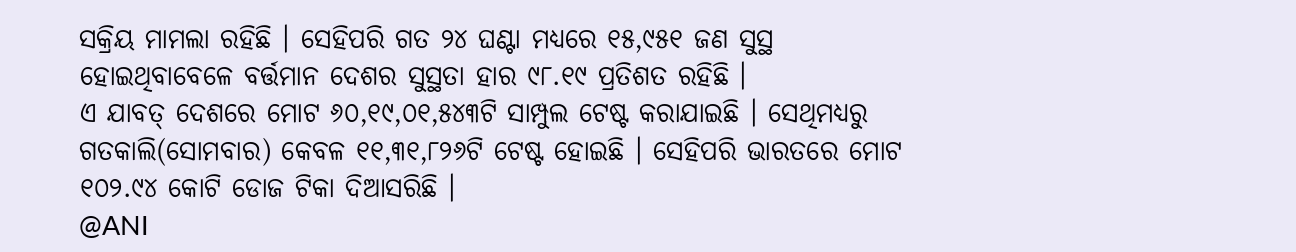ସକ୍ରିୟ ମାମଲା ରହିଛି । ସେହିପରି ଗତ ୨୪ ଘଣ୍ଟା ମଧ୍ୟରେ ୧୫,୯୫୧ ଜଣ ସୁସ୍ଥ ହୋଇଥିବାବେଳେ ବର୍ତ୍ତମାନ ଦେଶର ସୁସ୍ଥତା ହାର ୯୮.୧୯ ପ୍ରତିଶତ ରହିଛି ।
ଏ ଯାବତ୍ ଦେଶରେ ମୋଟ ୬୦,୧୯,୦୧,୫୪୩ଟି ସାମ୍ପୁଲ ଟେଷ୍ଟ କରାଯାଇଛି । ସେଥିମଧ୍ୟରୁ ଗତକାଲି(ସୋମବାର) କେବଳ ୧୧,୩୧,୮୨୬ଟି ଟେଷ୍ଟ ହୋଇଛି । ସେହିପରି ଭାରତରେ ମୋଟ ୧୦୨.୯୪ କୋଟି ଡୋଜ ଟିକା ଦିଆସରିଛି ।
@ANI